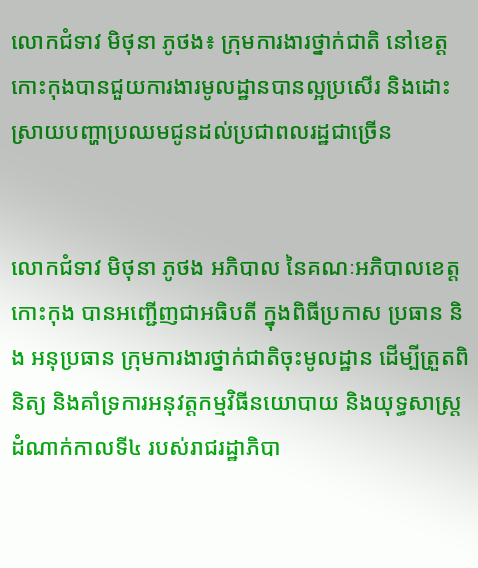លោកជំទាវ មិថុនា ភូថង៖ ក្រុមការងារថ្នាក់ជាតិ នៅខេត្តកោះកុងបានជួយការងារមូលដ្ឋានបានល្អប្រសើរ និងដោះស្រាយបញ្ហាប្រឈមជូនដល់ប្រជាពលរដ្ឋជាច្រើន


លោកជំទាវ មិថុនា ភូថង អភិបាល នៃគណៈអភិបាលខេត្តកោះកុង បានអញ្ជើញជាអធិបតី ក្នុងពិធីប្រកាស ប្រធាន និង អនុប្រធាន ក្រុមការងារថ្នាក់ជាតិចុះមូលដ្ឋាន ដើម្បីត្រួតពិនិត្យ និងគាំទ្រការអនុវត្តកម្មវិធីនយោបាយ និងយុទ្ធសាស្ត្រ ដំណាក់កាលទី៤ របស់រាជរដ្ឋាភិបា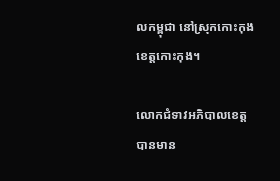លកម្ពុជា នៅស្រុកកោះកុង ខេត្តកោះកុង។

លោកជំទាវអភិបាលខេត្ត បានមាន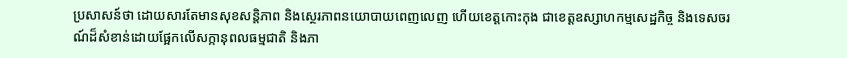ប្រសាសន៍ថា ដោយសារតែមានសុខសន្តិភាព និងស្ថេរភាពនយោបាយពេញលេញ ហើយខេត្តកោះកុង ជាខេត្តឧស្សាហកម្មសេដ្ឋកិច្ច និងទេសចរណ៍ដ៏សំខាន់ដោយផ្អែកលើសក្កានុពលធម្មជាតិ និងភា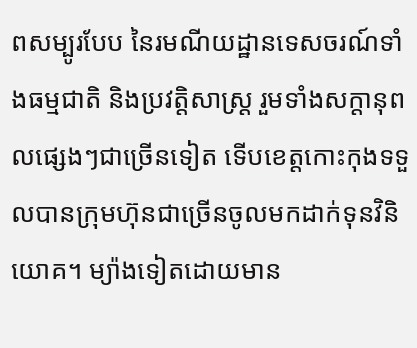ពសម្បូរបែប នៃរមណីយដ្ឋានទេសចរណ៍ទាំងធម្មជាតិ និងប្រវត្តិសាស្រ្ត រួមទាំងសក្តានុពលផ្សេងៗជាច្រើនទៀត ទើបខេត្តកោះកុងទទួលបានក្រុមហ៊ុនជាច្រើនចូលមកដាក់ទុនវិនិយោគ។ ម្យ៉ាងទៀតដោយមាន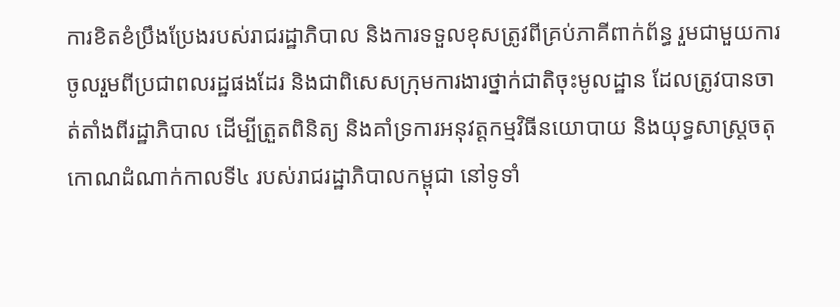ការខិតខំប្រឹងប្រែងរបស់រាជរដ្ឋាភិបាល និងការទទួលខុសត្រូវពីគ្រប់ភាគីពាក់ព័ន្ធ រួមជាមួយការចូលរួមពីប្រជាពលរដ្ឋផងដែរ និងជាពិសេសក្រុមការងារថ្នាក់ជាតិចុះមូលដ្ឋាន ដែលត្រូវបានចាត់តាំងពីរដ្ឋាភិបាល ដើម្បីត្រួតពិនិត្យ និងគាំទ្រការអនុវត្តកម្មវិធីនយោបាយ និងយុទ្ធសាស្ត្រចតុកោណដំណាក់កាលទី៤ របស់រាជរដ្ឋាភិបាលកម្ពុជា នៅទូទាំ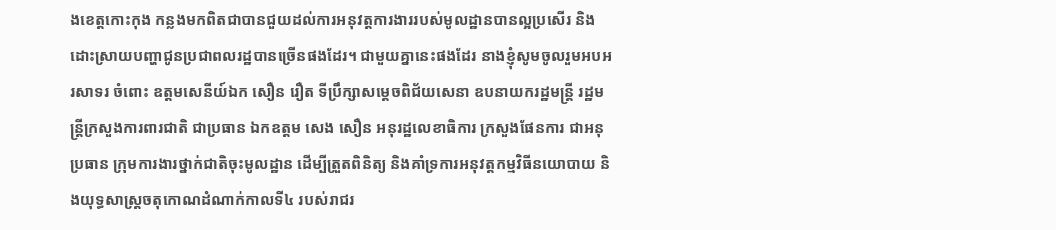ងខេត្តកោះកុង កន្លងមកពិតជាបានជួយដល់ការអនុវត្តការងាររបស់មូលដ្ឋានបានល្អប្រសើរ និងដោះស្រាយបញ្ហាជូនប្រជាពលរដ្ឋបានច្រើនផងដែរ។ ជាមួយគ្នានេះផងដែរ នាងខ្ញុំសូមចូលរួមអបអរសាទរ ចំពោះ ឧត្តមសេនីយ៍ឯក សឿន រឿត ទីប្រឹក្សាសម្តេចពិជ័យសេនា ឧបនាយករដ្ឋមន្ត្រី រដ្ឋមន្ត្រីក្រសួងការពារជាតិ ជាប្រធាន ឯកឧត្តម សេង សឿន អនុរដ្ឋលេខាធិការ ក្រសួងផែនការ ជាអនុប្រធាន ក្រុមការងារថ្នាក់ជាតិចុះមូលដ្ឋាន ដើម្បីត្រួតពិនិត្យ និងគាំទ្រការអនុវត្តកម្មវិធីនយោបាយ និងយុទ្ធសាស្ត្រចតុកោណដំណាក់កាលទី៤ របស់រាជរ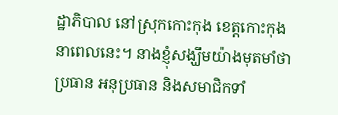ដ្ឋាភិបាល នៅស្រុកកោះកុង ខេត្តកោះកុងនាពេលនេះ។ នាងខ្ញុំសង្ឃឹមយ៉ាងមុតមាំថា ប្រធាន អនុប្រធាន និងសមាជិកទាំ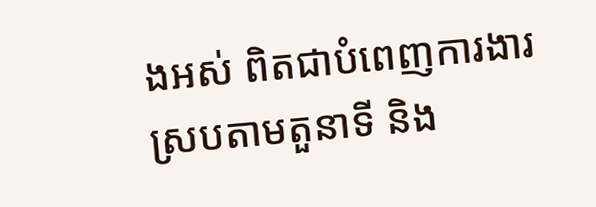ងអស់ ពិតជាបំពេញការងារ ស្របតាមតួនាទី និង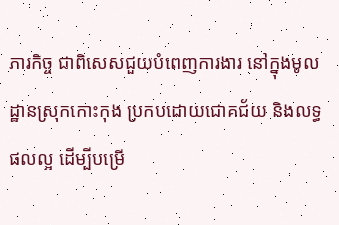ភារកិច្ច ជាពិសេសជួយបំពេញការងារ នៅក្នុងមូលដ្ឋានស្រុកកោះកុង ប្រកបដោយជោគជ័យ និងលទ្ធផលល្អ ដើម្បីបម្រើ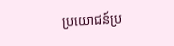ប្រយោជន៍ប្រ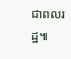ជាពលរដ្ឋ៕